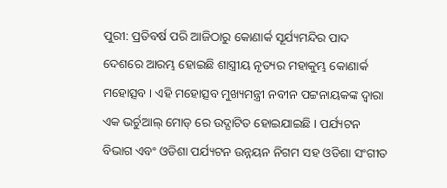ପୁରୀ: ପ୍ରତିବର୍ଷ ପରି ଆଜିଠାରୁ କୋଣାର୍କ ସୂର୍ଯ୍ୟମନ୍ଦିର ପାଦ ଦେଶରେ ଆରମ୍ଭ ହୋଇଛି ଶାସ୍ତ୍ରୀୟ ନୃତ୍ୟର ମହାକୁମ୍ଭ କୋଣାର୍କ ମହୋତ୍ସବ । ଏହି ମହୋତ୍ସବ ମୁଖ୍ୟମନ୍ତ୍ରୀ ନବୀନ ପଟ୍ଟନାୟକଙ୍କ ଦ୍ୱାରା ଏକ ଭର୍ଚୁଆଲ୍ ମୋଡ୍ ରେ ଉଦ୍ଘାଟିତ ହୋଇଯାଇଛି । ପର୍ଯ୍ୟଟନ ବିଭାଗ ଏବଂ ଓଡିଶା ପର୍ଯ୍ୟଟନ ଉନ୍ନୟନ ନିଗମ ସହ ଓଡିଶା ସଂଗୀତ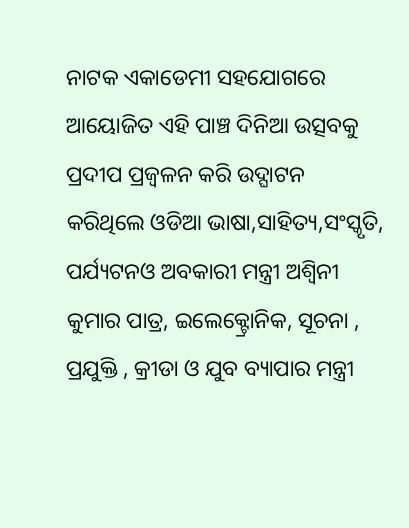ନାଟକ ଏକାଡେମୀ ସହଯୋଗରେ ଆୟୋଜିତ ଏହି ପାଞ୍ଚ ଦିନିଆ ଉତ୍ସବକୁ ପ୍ରଦୀପ ପ୍ରଜ୍ୱଳନ କରି ଉଦ୍ଘାଟନ କରିଥିଲେ ଓଡିଆ ଭାଷା,ସାହିତ୍ୟ,ସଂସ୍କୃତି, ପର୍ଯ୍ୟଟନଓ ଅବକାରୀ ମନ୍ତ୍ରୀ ଅଶ୍ୱିନୀ କୁମାର ପାତ୍ର, ଇଲେକ୍ଟ୍ରୋନିକ, ସୂଚନା , ପ୍ରଯୁକ୍ତି , କ୍ରୀଡା ଓ ଯୁବ ବ୍ୟାପାର ମନ୍ତ୍ରୀ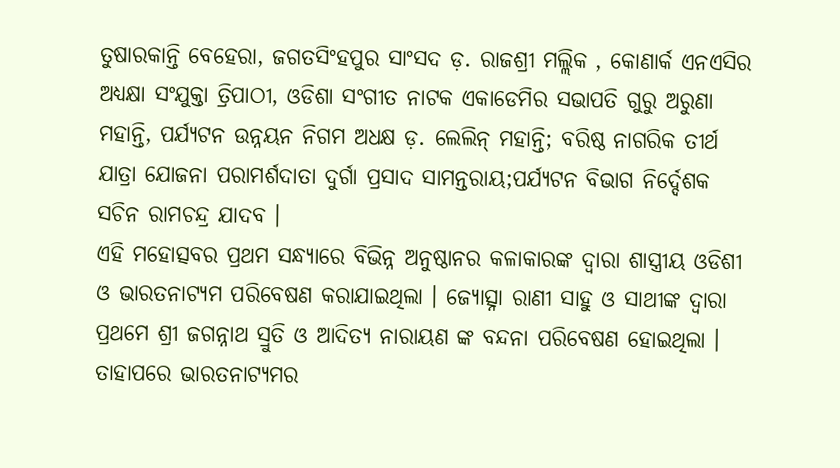ତୁଷାରକାନ୍ତି ବେହେରା, ଜଗତସିଂହପୁର ସାଂସଦ ଡ଼. ରାଜଶ୍ରୀ ମଲ୍ଲିକ , କୋଣାର୍କ ଏନଏସିର ଅଧ୍ୟକ୍ଷା ସଂଯୁକ୍ତା ତ୍ରିପାଠୀ, ଓଡିଶା ସଂଗୀତ ନାଟକ ଏକାଡେମିର ସଭାପତି ଗୁରୁ ଅରୁଣା ମହାନ୍ତି, ପର୍ଯ୍ୟଟନ ଉନ୍ନୟନ ନିଗମ ଅଧକ୍ଷ ଡ଼. ଲେଲିନ୍ ମହାନ୍ତି; ବରିଷ୍ଠ ନାଗରିକ ତୀର୍ଥ ଯାତ୍ରା ଯୋଜନା ପରାମର୍ଶଦାତା ଦୁର୍ଗା ପ୍ରସାଦ ସାମନ୍ତରାୟ;ପର୍ଯ୍ୟଟନ ବିଭାଗ ନିର୍ଦ୍ଦେଶକ ସଚିନ ରାମଚନ୍ଦ୍ର ଯାଦବ ।
ଏହି ମହୋତ୍ସବର ପ୍ରଥମ ସନ୍ଧ୍ୟାରେ ବିଭିନ୍ନ ଅନୁଷ୍ଠାନର କଳାକାରଙ୍କ ଦ୍ୱାରା ଶାସ୍ତ୍ରୀୟ ଓଡିଶୀ ଓ ଭାରତନାଟ୍ୟମ ପରିବେଷଣ କରାଯାଇଥିଲା । ଜ୍ୟୋତ୍ସ୍ନା ରାଣୀ ସାହୁ ଓ ସାଥୀଙ୍କ ଦ୍ୱାରା ପ୍ରଥମେ ଶ୍ରୀ ଜଗନ୍ନାଥ ସ୍ରୁତି ଓ ଆଦିତ୍ୟ ନାରାୟଣ ଙ୍କ ବନ୍ଦନା ପରିବେଷଣ ହୋଇଥିଲା । ତାହାପରେ ଭାରତନାଟ୍ୟମର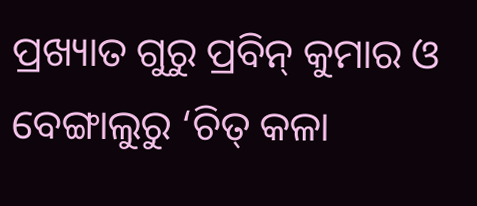ପ୍ରଖ୍ୟାତ ଗୁରୁ ପ୍ରବିନ୍ କୁମାର ଓ ବେଙ୍ଗାଲୁରୁ ‘ଚିତ୍ କଳା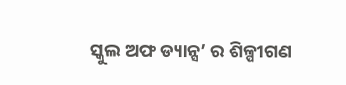ସ୍କୁଲ ଅଫ ଡ୍ୟାନ୍ସ’ ର ଶିଳ୍ପୀଗଣ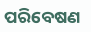ପରିବେଷଣ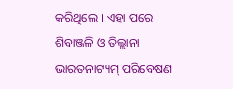କରିଥିଲେ । ଏହା ପରେ ଶିବାଞ୍ଜଳି ଓ ତିଲ୍ଲାନା ଭାରତନାଟ୍ୟମ୍ ପରିବେଷଣ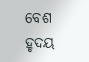ବେଶ ହୃଦୟ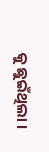କୁ ଛୁଇଁଥିଲା ।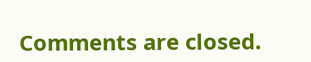Comments are closed.